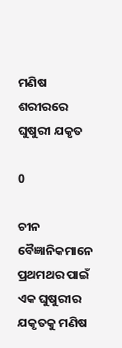ମଣିଷ ଶରୀରରେ ଘୁଷୁରୀ ଯକୃତ

0

ଚୀନ ବୈଜ୍ଞାନିକମାନେ ପ୍ରଥମଥର ପାଇଁ ଏକ ଘୁଷୁରୀର ଯକୃତକୁ ମଣିଷ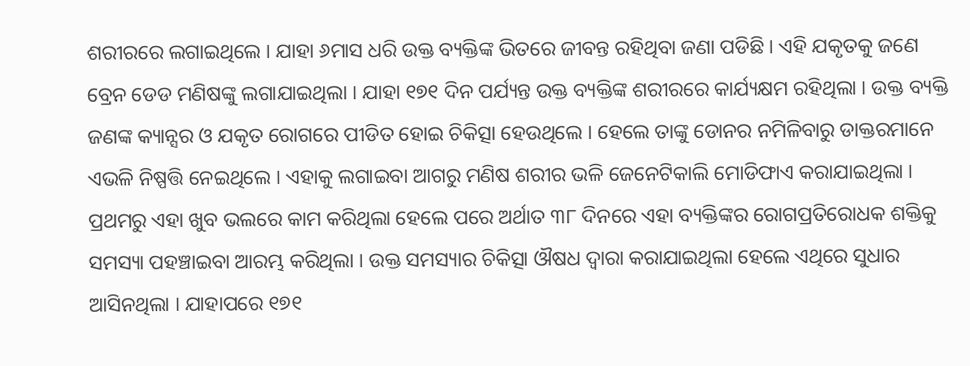ଶରୀରରେ ଲଗାଇଥିଲେ । ଯାହା ୬ମାସ ଧରି ଉକ୍ତ ବ୍ୟକ୍ତିଙ୍କ ଭିତରେ ଜୀବନ୍ତ ରହିଥିବା ଜଣା ପଡିଛି । ଏହି ଯକୃତକୁ ଜଣେ ବ୍ରେନ ଡେଡ ମଣିଷଙ୍କୁ ଲଗାଯାଇଥିଲା । ଯାହା ୧୭୧ ଦିନ ପର୍ଯ୍ୟନ୍ତ ଉକ୍ତ ବ୍ୟକ୍ତିଙ୍କ ଶରୀରରେ କାର୍ଯ୍ୟକ୍ଷମ ରହିଥିଲା । ଉକ୍ତ ବ୍ୟକ୍ତି ଜଣଙ୍କ କ୍ୟାନ୍ସର ଓ ଯକୃତ ରୋଗରେ ପୀଡିତ ହୋଇ ଚିକିତ୍ସା ହେଉଥିଲେ । ହେଲେ ତାଙ୍କୁ ଡୋନର ନମିଳିବାରୁ ଡାକ୍ତରମାନେ ଏଭଳି ନିଷ୍ପତ୍ତି ନେଇଥିଲେ । ଏହାକୁ ଲଗାଇବା ଆଗରୁ ମଣିଷ ଶରୀର ଭଳି ଜେନେଟିକାଲି ମୋଡିଫାଏ କରାଯାଇଥିଲା । ପ୍ରଥମରୁ ଏହା ଖୁବ ଭଲରେ କାମ କରିଥିଲା ହେଲେ ପରେ ଅର୍ଥାତ ୩୮ ଦିନରେ ଏହା ବ୍ୟକ୍ତିଙ୍କର ରୋଗପ୍ରତିରୋଧକ ଶକ୍ତିକୁ ସମସ୍ୟା ପହଞ୍ଚାଇବା ଆରମ୍ଭ କରିଥିଲା । ଉକ୍ତ ସମସ୍ୟାର ଚିକିତ୍ସା ଔଷଧ ଦ୍ୱାରା କରାଯାଇଥିଲା ହେଲେ ଏଥିରେ ସୁଧାର ଆସିନଥିଲା । ଯାହାପରେ ୧୭୧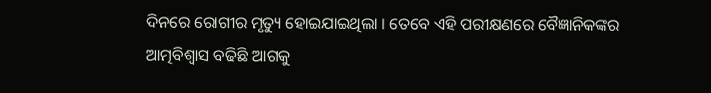ଦିନରେ ରୋଗୀର ମୃତ୍ୟୁ ହୋଇଯାଇଥିଲା । ତେବେ ଏହି ପରୀକ୍ଷଣରେ ବୈଜ୍ଞାନିକଙ୍କର ଆତ୍ମବିଶ୍ୱାସ ବଢିଛି ଆଗକୁ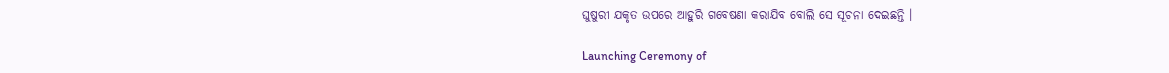ଘୁଷୁରୀ ଯକୃତ ଉପରେ ଆହୁରି ଗବେଷଣା କରାଯିବ ବୋଲି ସେ ସୂଚନା ଦେଇଛନ୍ତି ।

Launching Ceremony of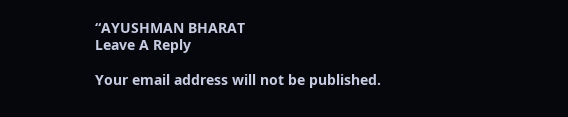“AYUSHMAN BHARAT
Leave A Reply

Your email address will not be published.